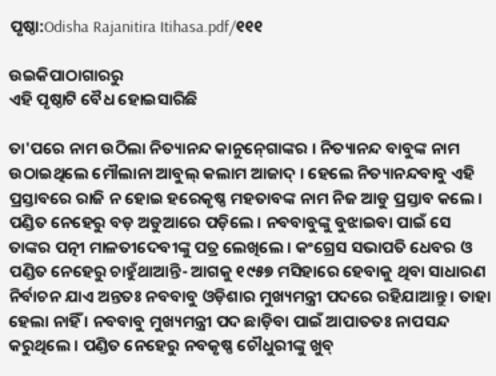ପୃଷ୍ଠା:Odisha Rajanitira Itihasa.pdf/୧୧୧

ଉଇକିପାଠାଗାର‌ରୁ
ଏହି ପୃଷ୍ଠାଟି ବୈଧ ହୋଇସାରିଛି

ତା'ପରେ ନାମ ଉଠିଲା ନିତ୍ୟାନନ୍ଦ କାନୁନ୍‍ଗୋଙ୍କର । ନିତ୍ୟାନନ୍ଦ ବାବୁଙ୍କ ନାମ ଉଠାଇଥିଲେ ମୌଲାନା ଆବୁଲ୍‍ କଲାମ ଆଜାଦ୍‍ । ହେଲେ ନିତ୍ୟାନନ୍ଦବାବୁ ଏହି ପ୍ରସ୍ତାବରେ ରାଜି ନ ହୋଇ ହରେକୃଷ୍ଣ ମହତାବଙ୍କ ନାମ ନିଜ ଆଡୁ ପ୍ରସ୍ତାବ କଲେ । ପଣ୍ଡିତ ନେହେରୁ ବଡ଼ ଅଡୁଆରେ ପଡ଼ିଲେ । ନବବାବୁଙ୍କୁ ବୁଝାଇବା ପାଇଁ ସେ ତାଙ୍କର ପତ୍ନୀ ମାଳତୀଦେବୀଙ୍କୁ ପତ୍ର ଲେଖିଲେ । କଂଗ୍ରେସ ସଭାପତି ଧେବର ଓ ପଣ୍ଡିତ ନେହେରୁ ଚାହୁଁଥାଆନ୍ତି- ଆଗକୁ ୧୯୫୭ ମସିହାରେ ହେବାକୁ ଥିବା ସାଧାରଣ ନିର୍ବାଚନ ଯାଏ ଅନ୍ତତଃ ନବବାବୁ ଓଡ଼ିଶାର ମୁଖ୍ୟମନ୍ତ୍ରୀ ପଦରେ ରହିଯାଆନ୍ତୁ । ତାହା ହେଲା ନାହିଁ । ନବବାବୁ ମୁଖ୍ୟମନ୍ତ୍ରୀ ପଦ ଛାଡ଼ିବା ପାଇଁ ଆପାତତଃ ନାପସନ୍ଦ କରୁଥିଲେ । ପଣ୍ଡିତ ନେହେରୁ ନବକୃଷ୍ଣ ଚୌଧୁରୀଙ୍କୁ ଖୁବ୍‍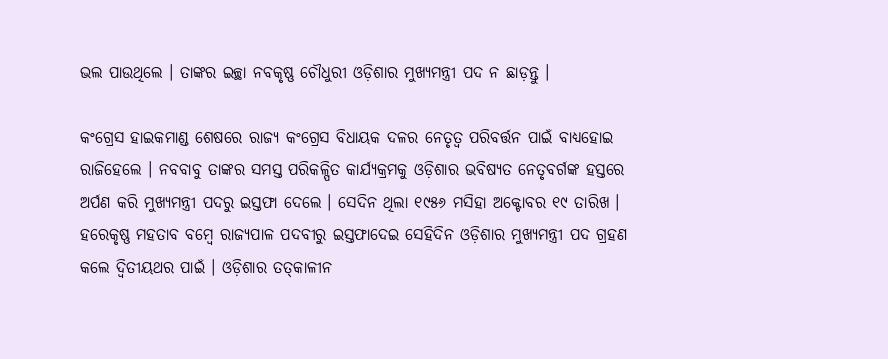ଭଲ ପାଉଥିଲେ । ତାଙ୍କର ଇଚ୍ଛା ନବକୃଷ୍ଣ ଚୌଧୁରୀ ଓଡ଼ିଶାର ମୁଖ୍ୟମନ୍ତ୍ରୀ ପଦ ନ ଛାଡ଼ନ୍ତୁ ।

କଂଗ୍ରେସ ହାଇକମାଣ୍ଡ ଶେଷରେ ରାଜ୍ୟ କଂଗ୍ରେସ ବିଧାୟକ ଦଳର ନେତୃତ୍ୱ ପରିବର୍ତ୍ତନ ପାଇଁ ବାଧ୍ୟହୋଇ ରାଜିହେଲେ । ନବବାବୁ ତାଙ୍କର ସମସ୍ତ ପରିକଳ୍ପିତ କାର୍ଯ୍ୟକ୍ରମକୁ ଓଡ଼ିଶାର ଭବିଷ୍ୟତ ନେତୃବର୍ଗଙ୍କ ହସ୍ତରେ ଅର୍ପଣ କରି ମୁଖ୍ୟମନ୍ତ୍ରୀ ପଦରୁ ଇସ୍ତଫା ଦେଲେ । ସେଦିନ ଥିଲା ୧୯୫୬ ମସିହା ଅକ୍ଟୋବର ୧୯ ତାରିଖ । ହରେକୃଷ୍ଣ ମହତାବ ବମ୍ବେ ରାଜ୍ୟପାଳ ପଦବୀରୁ ଇସ୍ତଫାଦେଇ ସେହିଦିନ ଓଡ଼ିଶାର ମୁଖ୍ୟମନ୍ତ୍ରୀ ପଦ ଗ୍ରହଣ କଲେ ଦ୍ୱିତୀୟଥର ପାଇଁ । ଓଡ଼ିଶାର ତତ୍‍କାଳୀନ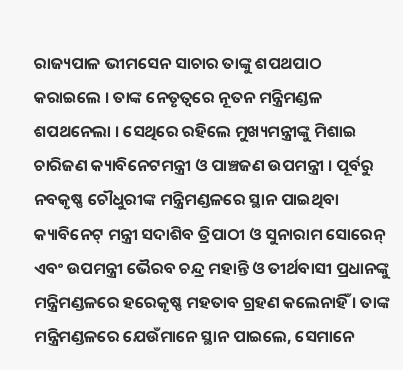ରାଜ୍ୟପାଳ ଭୀମସେନ ସାଚାର ତାଙ୍କୁ ଶପଥପାଠ କରାଇଲେ । ତାଙ୍କ ନେତୃତ୍ୱରେ ନୂତନ ମନ୍ତ୍ରିମଣ୍ଡଳ ଶପଥନେଲା । ସେଥିରେ ରହିଲେ ମୁଖ୍ୟମନ୍ତ୍ରୀଙ୍କୁ ମିଶାଇ ଚାରିଜଣ କ୍ୟାବିନେଟମନ୍ତ୍ରୀ ଓ ପାଞ୍ଚଜଣ ଉପମନ୍ତ୍ରୀ । ପୂର୍ବରୁ ନବକୃଷ୍ଣ ଚୌଧୁରୀଙ୍କ ମନ୍ତ୍ରିମଣ୍ଡଳରେ ସ୍ଥାନ ପାଇଥିବା କ୍ୟାବିନେଟ୍‍ ମନ୍ତ୍ରୀ ସଦାଶିବ ତ୍ରିପାଠୀ ଓ ସୁନାରାମ ସୋରେନ୍‍ ଏବଂ ଉପମନ୍ତ୍ରୀ ଭୈରବ ଚନ୍ଦ୍ର ମହାନ୍ତି ଓ ତୀର୍ଥବାସୀ ପ୍ରଧାନଙ୍କୁ ମନ୍ତ୍ରିମଣ୍ଡଳରେ ହରେକୃଷ୍ଣ ମହତାବ ଗ୍ରହଣ କଲେନାହିଁ । ତାଙ୍କ ମନ୍ତ୍ରିମଣ୍ଡଳରେ ଯେଉଁମାନେ ସ୍ଥାନ ପାଇଲେ, ସେମାନେ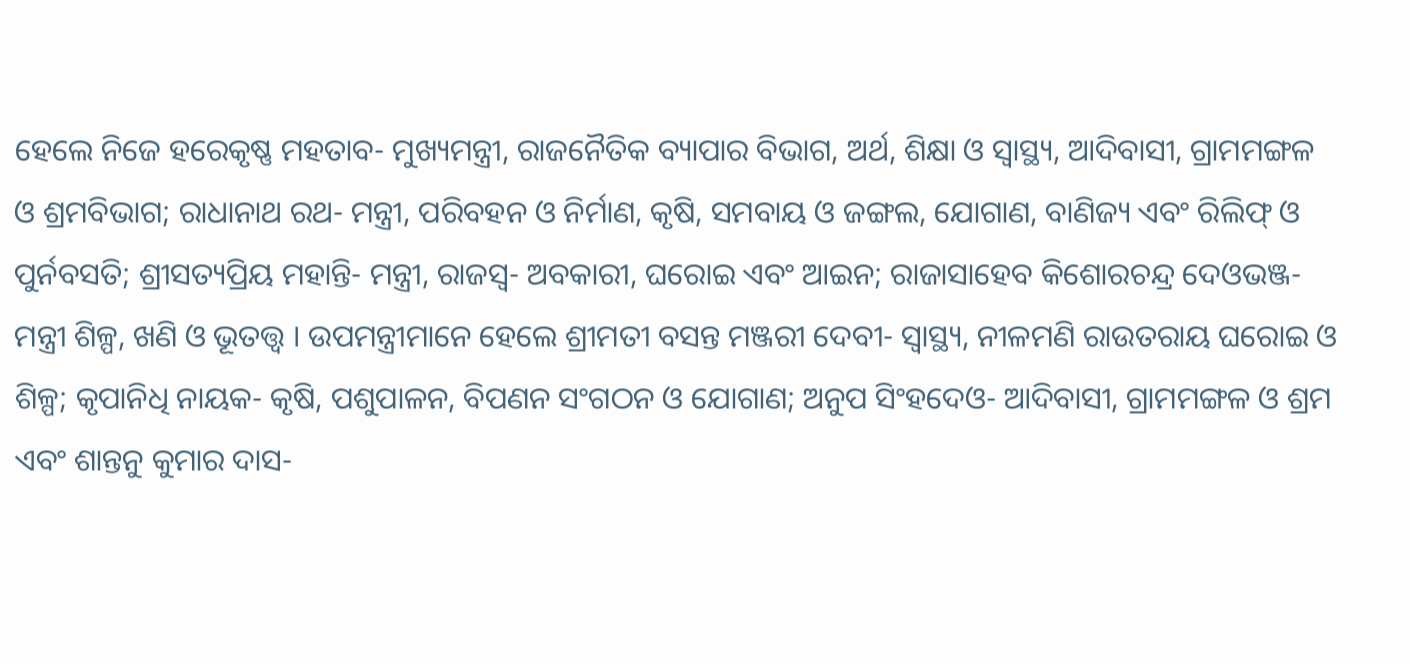ହେଲେ ନିଜେ ହରେକୃଷ୍ଣ ମହତାବ- ମୁଖ୍ୟମନ୍ତ୍ରୀ, ରାଜନୈତିକ ବ୍ୟାପାର ବିଭାଗ, ଅର୍ଥ, ଶିକ୍ଷା ଓ ସ୍ୱାସ୍ଥ୍ୟ, ଆଦିବାସୀ, ଗ୍ରାମମଙ୍ଗଳ ଓ ଶ୍ରମବିଭାଗ; ରାଧାନାଥ ରଥ- ମନ୍ତ୍ରୀ, ପରିବହନ ଓ ନିର୍ମାଣ, କୃଷି, ସମବାୟ ଓ ଜଙ୍ଗଲ, ଯୋଗାଣ, ବାଣିଜ୍ୟ ଏବଂ ରିଲିଫ୍‍ ଓ ପୁର୍ନବସତି; ଶ୍ରୀସତ୍ୟପ୍ରିୟ ମହାନ୍ତି- ମନ୍ତ୍ରୀ, ରାଜସ୍ୱ- ଅବକାରୀ, ଘରୋଇ ଏବଂ ଆଇନ; ରାଜାସାହେବ କିଶୋରଚନ୍ଦ୍ର ଦେଓଭଞ୍ଜ- ମନ୍ତ୍ରୀ ଶିଳ୍ପ, ଖଣି ଓ ଭୂତତ୍ତ୍ୱ । ଉପମନ୍ତ୍ରୀମାନେ ହେଲେ ଶ୍ରୀମତୀ ବସନ୍ତ ମଞ୍ଜରୀ ଦେବୀ- ସ୍ୱାସ୍ଥ୍ୟ, ନୀଳମଣି ରାଉତରାୟ ଘରୋଇ ଓ ଶିଳ୍ପ; କୃପାନିଧି ନାୟକ- କୃଷି, ପଶୁପାଳନ, ବିପଣନ ସଂଗଠନ ଓ ଯୋଗାଣ; ଅନୁପ ସିଂହଦେଓ- ଆଦିବାସୀ, ଗ୍ରାମମଙ୍ଗଳ ଓ ଶ୍ରମ ଏବଂ ଶାନ୍ତନୁ କୁମାର ଦାସ-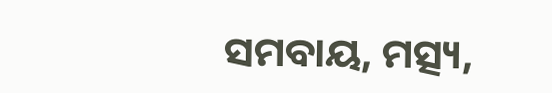ସମବାୟ, ମତ୍ସ୍ୟ,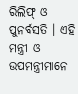ରିଲିଫ୍‍ ଓ ପୁନର୍ବସତି । ଏହି ମନ୍ତ୍ରୀ ଓ ଉପମନ୍ତ୍ରୀମାନେ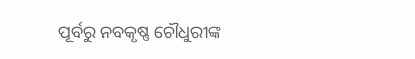ପୂର୍ବରୁ ନବକୃଷ୍ଣ ଚୌଧୁରୀଙ୍କ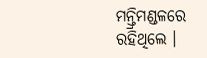ମନ୍ତ୍ରିମଣ୍ଡଳରେ ରହିଥିଲେ ।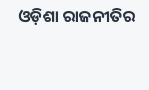ଓଡ଼ିଶା ରାଜନୀତିର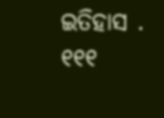ଇତିହାସ . ୧୧୧